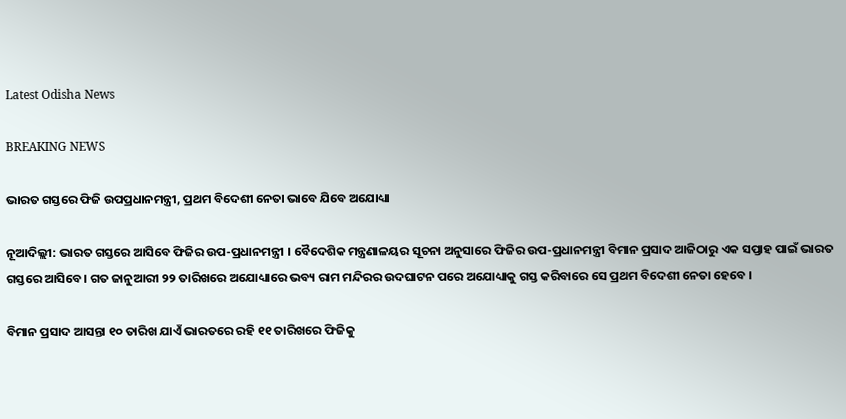Latest Odisha News

BREAKING NEWS

ଭାରତ ଗସ୍ତରେ ଫିଜି ଉପପ୍ରଧାନମନ୍ତ୍ରୀ, ପ୍ରଥମ ବିଦେଶୀ ନେତା ଭାବେ ଯିବେ ଅଯୋଧ୍ୟା

ନୂଆଦିଲ୍ଲୀ: ଭାରତ ଗସ୍ତରେ ଆସିବେ ଫିଜିର ଉପ-ପ୍ରଧାନମନ୍ତ୍ରୀ । ବୈଦେଶିକ ମନ୍ତ୍ରଣାଳୟର ସୂଚନା ଅନୁସାରେ ଫିଜିର ଉପ-ପ୍ରଧାନମନ୍ତ୍ରୀ ବିମାନ ପ୍ରସାଦ ଆଜିଠାରୁ ଏକ ସପ୍ତାହ ପାଇଁ ଭାରତ ଗସ୍ତରେ ଆସିବେ। ଗତ ଜାନୁଆରୀ ୨୨ ତାରିଖରେ ଅଯୋଧ୍ୟାରେ ଭବ୍ୟ ରାମ ମନ୍ଦିରର ଉଦଘାଟନ ପରେ ଅଯୋଧ୍ୟାକୁ ଗସ୍ତ କରିବାରେ ସେ ପ୍ରଥମ ବିଦେଶୀ ନେତା ହେବେ ।

ବିମାନ ପ୍ରସାଦ ଆସନ୍ତା ୧୦ ତାରିଖ ଯାଏଁ ଭାରତରେ ରହି ୧୧ ତାରିଖରେ ଫିଜିକୁ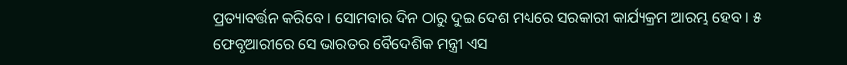ପ୍ରତ୍ୟାବର୍ତ୍ତନ କରିବେ । ସୋମବାର ଦିନ ଠାରୁ ଦୁଇ ଦେଶ ମଧ୍ୟରେ ସରକାରୀ କାର୍ଯ୍ୟକ୍ରମ ଆରମ୍ଭ ହେବ । ୫ ଫେବୃଆରୀରେ ସେ ଭାରତର ବୈଦେଶିକ ମନ୍ତ୍ରୀ ଏସ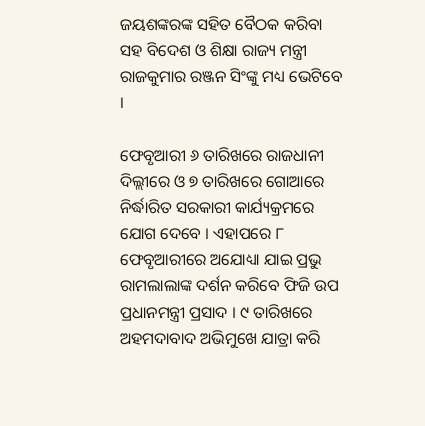ଜୟଶଙ୍କରଙ୍କ ସହିତ ବୈଠକ କରିବା ସହ ବିଦେଶ ଓ ଶିକ୍ଷା ରାଜ୍ୟ ମନ୍ତ୍ରୀ ରାଜକୁମାର ରଞ୍ଜନ ସିଂଙ୍କୁ ମଧ୍ୟ ଭେଟିବେ ।

ଫେବୃଆରୀ ୬ ତାରିଖରେ ରାଜଧାନୀ ଦିଲ୍ଲୀରେ ଓ ୭ ତାରିଖରେ ଗୋଆରେ ନିର୍ଦ୍ଧାରିତ ସରକାରୀ କାର୍ଯ୍ୟକ୍ରମରେ ଯୋଗ ଦେବେ । ଏହାପରେ ୮ ଫେବୃଆରୀରେ ଅଯୋଧ୍ୟା ଯାଇ ପ୍ରଭୁ ରାମଲାଲାଙ୍କ ଦର୍ଶନ କରିବେ ଫିଜି ଉପ ପ୍ରଧାନମନ୍ତ୍ରୀ ପ୍ରସାଦ । ୯ ତାରିଖରେ ଅହମଦାବାଦ ଅଭିମୁଖେ ଯାତ୍ରା କରି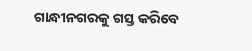ଗାନ୍ଧୀନଗରକୁ ଗସ୍ତ କରିବେ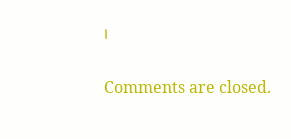।

Comments are closed.